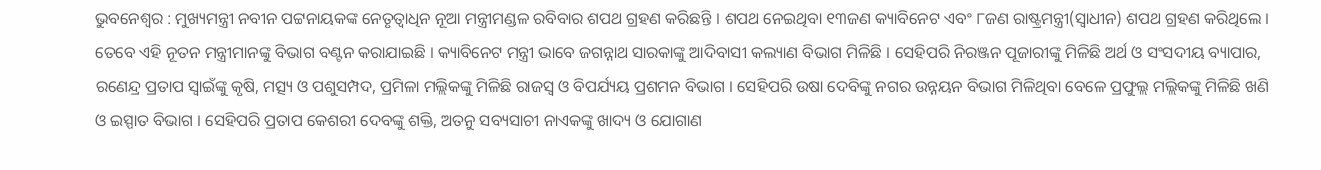ଭୁବନେଶ୍ୱର : ମୁଖ୍ୟମନ୍ତ୍ରୀ ନବୀନ ପଟ୍ଟନାୟକଙ୍କ ନେତୃତ୍ୱାଧିନ ନୂଆ ମନ୍ତ୍ରୀମଣ୍ଡଳ ରବିବାର ଶପଥ ଗ୍ରହଣ କରିଛନ୍ତି । ଶପଥ ନେଇଥିବା ୧୩ଜଣ କ୍ୟାବିନେଟ ଏବଂ ୮ଜଣ ରାଷ୍ଟ୍ରମନ୍ତ୍ରୀ(ସ୍ୱାଧୀନ) ଶପଥ ଗ୍ରହଣ କରିଥିଲେ । ତେବେ ଏହି ନୂତନ ମନ୍ତ୍ରୀମାନଙ୍କୁ ବିଭାଗ ବଣ୍ଟନ କରାଯାଇଛି । କ୍ୟାବିନେଟ ମନ୍ତ୍ରୀ ଭାବେ ଜଗନ୍ନାଥ ସାରକାଙ୍କୁ ଆଦିବାସୀ କଲ୍ୟାଣ ବିଭାଗ ମିଳିଛି । ସେହିପରି ନିରଞ୍ଜନ ପୂଜାରୀଙ୍କୁ ମିଳିଛି ଅର୍ଥ ଓ ସଂସଦୀୟ ବ୍ୟାପାର, ରଣେନ୍ଦ୍ର ପ୍ରତାପ ସ୍ୱାଇଁଙ୍କୁ କୃଷି, ମତ୍ସ୍ୟ ଓ ପଶୁସମ୍ପଦ, ପ୍ରମିଳା ମଲ୍ଲିକଙ୍କୁ ମିଳିଛି ରାଜସ୍ୱ ଓ ବିପର୍ଯ୍ୟୟ ପ୍ରଶମନ ବିଭାଗ । ସେହିପରି ଉଷା ଦେବିଙ୍କୁ ନଗର ଉନ୍ନୟନ ବିଭାଗ ମିଳିଥିବା ବେଳେ ପ୍ରଫୁଲ୍ଲ ମଲ୍ଲିକଙ୍କୁ ମିଳିଛି ଖଣି ଓ ଇସ୍ପାତ ବିଭାଗ । ସେହିପରି ପ୍ରତାପ କେଶରୀ ଦେବଙ୍କୁ ଶକ୍ତି, ଅତନୁ ସବ୍ୟସାଚୀ ନାଏକଙ୍କୁ ଖାଦ୍ୟ ଓ ଯୋଗାଣ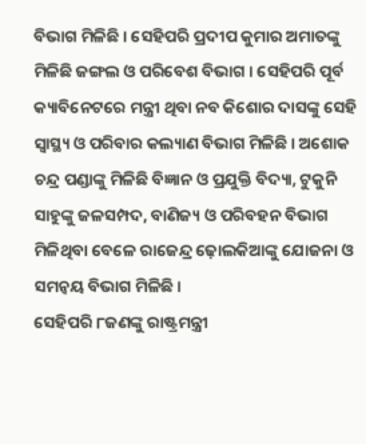ବିଭାଗ ମିଳିଛି । ସେହିପରି ପ୍ରଦୀପ କୁମାର ଅମାତଙ୍କୁ ମିଳିଛି ଜଙ୍ଗଲ ଓ ପରିବେଶ ବିଭାଗ । ସେହିପରି ପୂର୍ବ କ୍ୟାବିନେଟରେ ମନ୍ତ୍ରୀ ଥିବା ନବ କିଶୋର ଦାସଙ୍କୁ ସେହି ସ୍ୱାସ୍ଥ୍ୟ ଓ ପରିବାର କଲ୍ୟାଣ ବିଭାଗ ମିଳିଛି । ଅଶୋକ ଚନ୍ଦ୍ର ପଣ୍ଡାଙ୍କୁ ମିଳିଛି ବିଜ୍ଞାନ ଓ ପ୍ରଯୁକ୍ତି ବିଦ୍ୟା, ଟୁକୁନି ସାହୁଙ୍କୁ ଜଳସମ୍ପଦ, ବାଣିଜ୍ୟ ଓ ପରିବହନ ବିଭାଗ ମିଳିଥିବା ବେଳେ ରାଜେନ୍ଦ୍ର ଢ଼ୋଲକିଆଙ୍କୁ ଯୋଜନା ଓ ସମନ୍ୱୟ ବିଭାଗ ମିଳିଛି ।
ସେହିପରି ୮ଜଣଙ୍କୁ ରାଷ୍ଟ୍ରମନ୍ତ୍ରୀ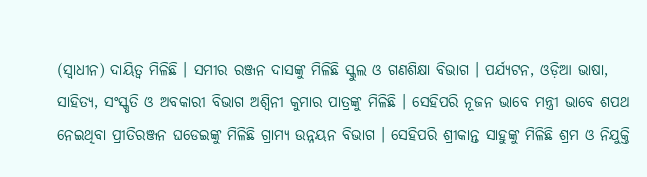(ସ୍ୱାଧୀନ) ଦାୟିତ୍ୱ ମିଳିଛି । ସମୀର ରଞ୍ଜନ ଦାସଙ୍କୁ ମିଳିଛି ସ୍କୁଲ ଓ ଗଣଶିକ୍ଷା ବିଭାଗ । ପର୍ଯ୍ୟଟନ, ଓଡ଼ିଆ ଭାଷା, ସାହିତ୍ୟ, ସଂସ୍କୃତି ଓ ଅବକାରୀ ବିଭାଗ ଅଶ୍ୱିନୀ କୁମାର ପାତ୍ରଙ୍କୁ ମିଳିଛି । ସେହିପରି ନୂଜନ ଭାବେ ମନ୍ତ୍ରୀ ଭାବେ ଶପଥ ନେଇଥିବା ପ୍ରୀତିରଞ୍ଜନ ଘଡେଇଙ୍କୁ ମିଳିଛି ଗ୍ରାମ୍ୟ ଉନ୍ନୟନ ବିଭାଗ । ସେହିପରି ଶ୍ରୀକାନ୍ତ ସାହୁଙ୍କୁ ମିଳିଛି ଶ୍ରମ ଓ ନିଯୁକ୍ତି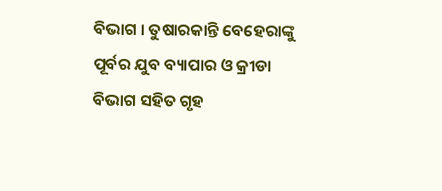ବିଭାଗ । ତୁଷାରକାନ୍ତି ବେହେରାଙ୍କୁ ପୂର୍ବର ଯୁବ ବ୍ୟାପାର ଓ କ୍ରୀଡା ବିଭାଗ ସହିତ ଗୃହ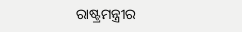ରାଷ୍ଟ୍ରମନ୍ତ୍ରୀର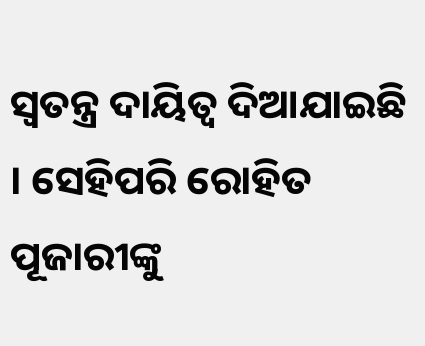ସ୍ୱତନ୍ତ୍ର ଦାୟିତ୍ୱ ଦିଆଯାଇଛି । ସେହିପରି ରୋହିତ ପୂଜାରୀଙ୍କୁ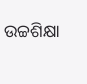ଉଚ୍ଚଶିକ୍ଷା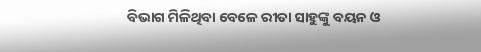ବିଭାଗ ମିଳିଥିବା ବେଳେ ରୀତା ସାହୁଙ୍କୁ ବୟନ ଓ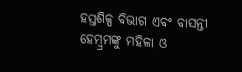ହସ୍ତଶିଳ୍ପ ବିଭାଗ ଏବଂ ବାସନ୍ତୀ ହେମ୍ବ୍ରମଙ୍କୁ ମହିଳା ଓ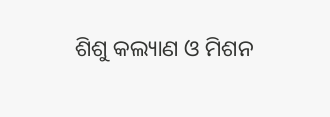ଶିଶୁ କଲ୍ୟାଣ ଓ ମିଶନ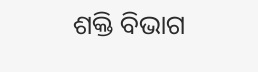ଶକ୍ତି ବିଭାଗ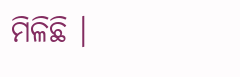ମିଳିଛି ।